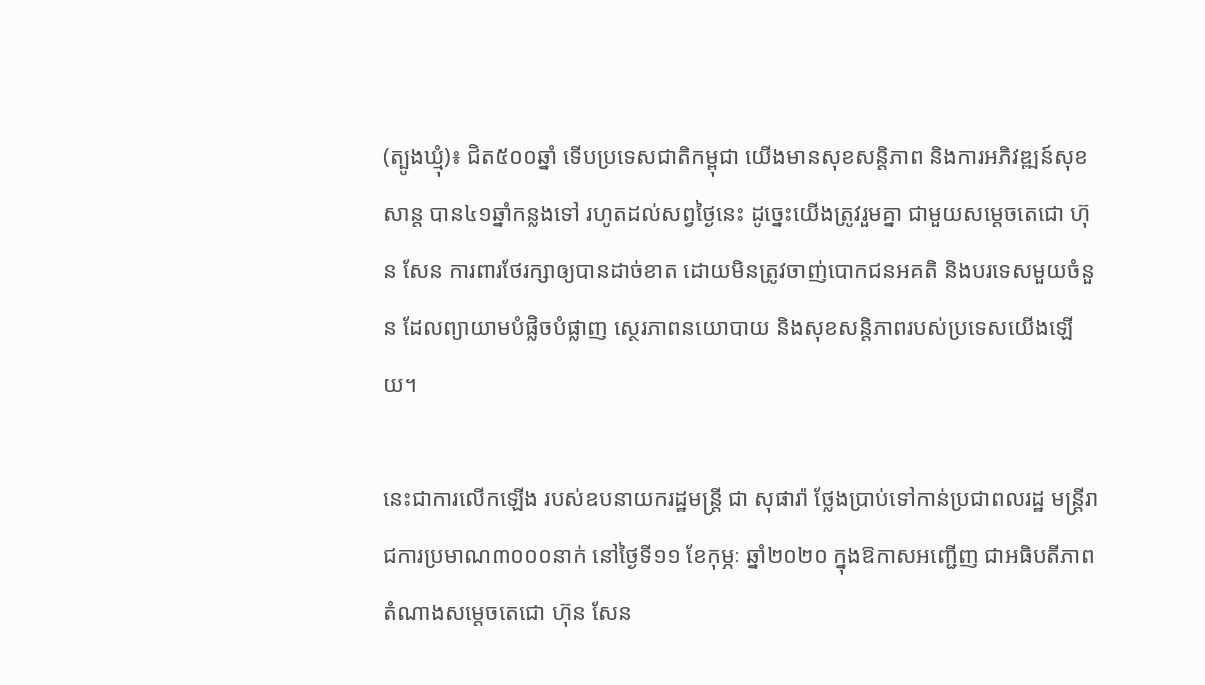(ត្បូងឃ្មុំ)៖ ជិត៥០០ឆ្នាំ ទើបប្រទេសជាតិកម្ពុជា យើងមានសុខសន្តិភាព និងការអភិវឌ្ឍន៍សុខសាន្ត បាន៤១ឆ្នាំកន្លងទៅ រហូតដល់សព្វថ្ងៃនេះ ដូច្នេះយើងត្រូវរួមគ្នា ជាមួយសម្តេចតេជោ ហ៊ុន សែន ការពារថែរក្សាឲ្យបានដាច់ខាត ដោយមិនត្រូវចាញ់បោកជនអគតិ និងបរទេសមួយចំនួន ដែលព្យាយាមបំផ្លិចបំផ្លាញ ស្ថេរភាពនយោបាយ និងសុខសន្តិភាពរបស់ប្រទេសយើងឡើយ។

នេះជាការលើកឡើង របស់ឧបនាយករដ្ឋមន្រ្តី ជា សុផារ៉ា ថ្លែងប្រាប់ទៅកាន់ប្រជាពលរដ្ឋ មន្រ្តីរាជការប្រមាណ៣០០០នាក់ នៅថ្ងៃទី១១ ខែកុម្ភៈ ឆ្នាំ២០២០ ក្នុងឱកាសអញ្ជើញ ជាអធិបតីភាព តំណាងសម្តេចតេជោ ហ៊ុន សែន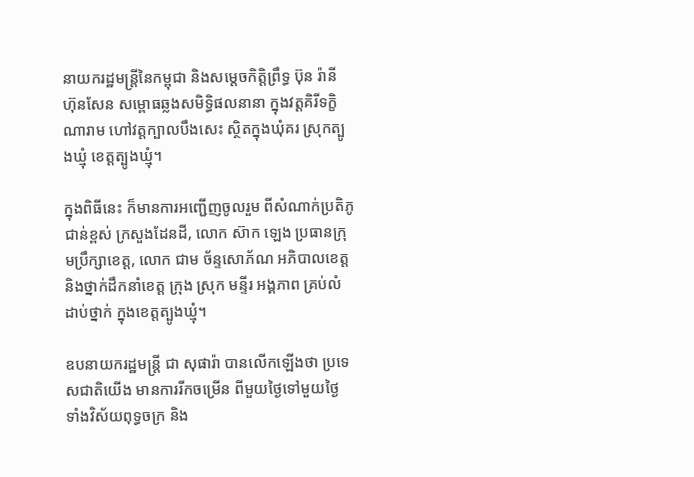នាយករដ្ឋមន្ត្រីនៃកម្ពុជា និងសម្តេចកិត្តិព្រឹទ្ធ ប៊ុន រ៉ានី ហ៊ុនសែន សម្ពោធឆ្លងសមិទ្ធិផលនានា ក្នុងវត្តគិរីទក្ខិណារាម ហៅវត្តក្បាលបឹងសេះ ស្ថិតក្នុងឃុំគរ ស្រុកត្បូងឃ្មុំ ខេត្តត្បូងឃ្មុំ។

ក្នុងពិធីនេះ ក៏មានការអញ្ជើញចូលរួម ពីសំណាក់ប្រតិភូជាន់ខ្ពស់ ក្រសួងដែនដី, លោក ស៊ាក ឡេង ប្រធានក្រុមប្រឹក្សាខេត្ត, លោក ជាម ច័ន្ទសោភ័ណ អភិបាលខេត្ត និងថ្នាក់ដឹកនាំខេត្ត ក្រុង ស្រុក មន្ទីរ អង្គភាព គ្រប់លំដាប់ថ្នាក់ ក្នុងខេត្តត្បូងឃ្មុំ។

ឧបនាយករដ្ឋមន្ត្រី ជា សុផារ៉ា បានលើកឡើងថា ប្រទេសជាតិយើង មានការរីកចម្រើន ពីមួយថ្ងៃទៅមួយថ្ងៃ ទាំងវិស័យពុទ្ធចក្រ និង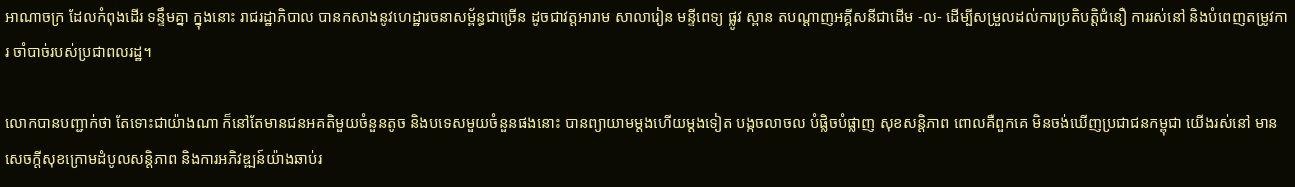អាណាចក្រ ដែលកំពុងដើរ ទន្ទឹមគ្នា ក្នុងនោះ រាជរដ្ឋាភិបាល បានកសាងនូវហេដ្ឋារចនាសម្ព័ន្ធជាច្រើន ដូចជាវត្តអារាម សាលារៀន មន្ទីពេទ្យ ផ្លូវ ស្ពាន តបណ្តាញអគ្គីសនីជាដើម -ល- ដើម្បីសម្រួលដល់ការប្រតិបត្តិជំនឿ ការរស់នៅ និងបំពេញតម្រូវការ ចាំបាច់របស់ប្រជាពលរដ្ឋ។

លោកបានបញ្ជាក់ថា តែទោះជាយ៉ាងណា ក៏នៅតែមានជនអគតិមួយចំនួនតូច និងបទេសមួយចំនួនផងនោះ បានព្យាយាមម្តងហើយម្តងទៀត បង្កចលាចល បំផ្លិចបំផ្លាញ សុខសន្តិភាព ពោលគឺពួកគេ មិនចង់ឃើញប្រជាជនកម្ពុជា យើងរស់នៅ មានសេចក្តីសុខក្រោមដំបូលសន្តិភាព និងការអភិវឌ្ឍន៍យ៉ាងឆាប់រ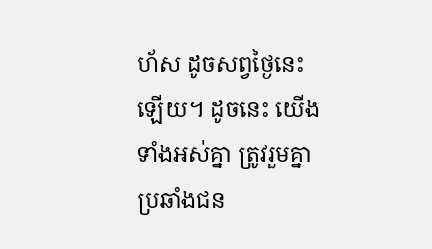ហ័ស ដូចសព្វថ្ងៃនេះឡើយ។ ដូចនេះ យើងទាំងអស់គ្នា ត្រូវរួមគ្នាប្រឆាំងជន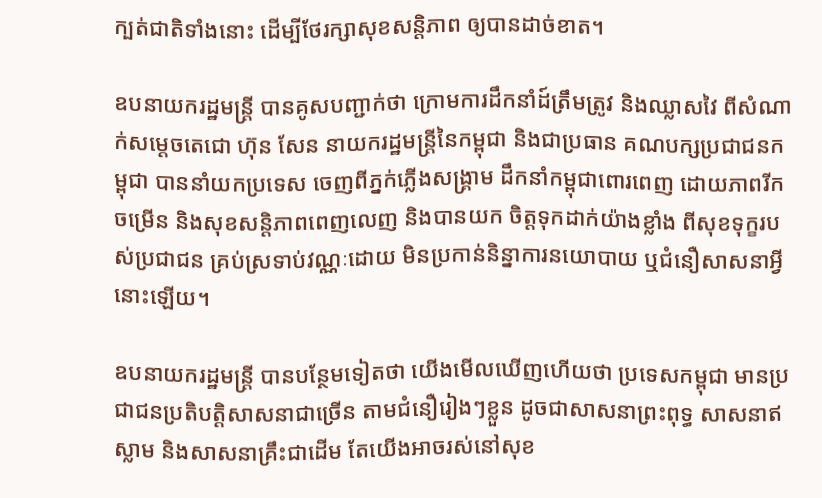ក្បត់ជាតិទាំងនោះ ដើម្បីថែរក្សាសុខសន្តិភាព ឲ្យបានដាច់ខាត។

ឧបនាយករដ្ឋមន្ត្រី បានគូសបញ្ជាក់ថា ក្រោមការដឹកនាំដ៍ត្រឹមត្រូវ និងឈ្លាសវៃ ពីសំណាក់សម្តេចតេជោ ហ៊ុន សែន នាយករដ្ឋមន្ត្រីនៃកម្ពុជា និងជាប្រធាន គណបក្សប្រជាជនកម្ពុជា បាននាំយកប្រទេស ចេញពីភ្នក់ភ្លើងសង្គ្រាម ដឹកនាំកម្ពុជាពោរពេញ ដោយភាពរីកចម្រើន និងសុខសន្តិភាពពេញលេញ និងបានយក ចិត្តទុកដាក់យ៉ាងខ្លាំង ពីសុខទុក្ខរបស់ប្រជាជន គ្រប់ស្រទាប់វណ្ណៈដោយ មិនប្រកាន់និន្នាការនយោបាយ ឬជំនឿសាសនាអ្វីនោះឡើយ។

ឧបនាយករដ្ឋមន្ត្រី បានបន្ថែមទៀតថា យើងមើលឃើញហើយថា ប្រទេសកម្ពុជា មានប្រជាជនប្រតិបត្តិសាសនាជាច្រើន តាមជំនឿរៀងៗខ្លួន ដូចជាសាសនាព្រះពុទ្ធ សាសនាឥស្លាម និងសាសនាគ្រឹះជាដើម តែយើងអាចរស់នៅសុខ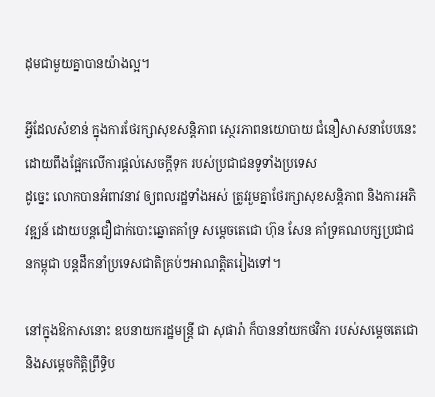ដុមជាមួយគ្នាបានយ៉ាងល្អ។

អ្វីដែលសំខាន់ ក្នុងការថែរក្សាសុខសន្តិភាព ស្ថេរភាពនយោបាយ ជំនឿសាសនាបែបនេះ ដោយពឹងផ្អែកលើការផ្តល់សេចក្តីទុក របស់ប្រជាជនទូទាំងប្រទេស
ដូច្នេះ លោកបានអំពាវនាវ ឲ្យពលរដ្ឋទាំងអស់ ត្រូវរួមគ្នាថែរក្សាសុខសន្តិភាព និងការអភិវឌ្ឍន៍ ដោយបន្តជឿជាក់បោះឆ្នោតគាំទ្រ សម្តេចតេជោ ហ៊ុន សែន គាំទ្រគណបក្សប្រជាជនកម្ពុជា បន្តដឹកនាំប្រទេសជាតិគ្រប់ៗអាណត្តិតរៀងទៅ។

នៅក្នុងឱកាសនោះ ឧបនាយករដ្ឋមន្រ្តី ជា សុផារ៉ា ក៏បាននាំយកថវិកា របស់សម្តេចតេជោ និងសម្តេចកិត្តិព្រឹទ្ធិប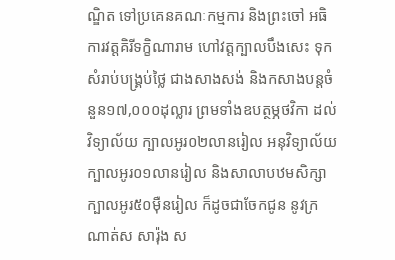ណ្ឌិត ទៅប្រគេនគណៈកម្មការ និងព្រះចៅ អធិការវត្តគិរីទក្ខិណារាម ហៅវត្តក្បាលបឹងសេះ ទុកសំរាប់បង្រ្គប់ថ្លៃ ជាងសាងសង់ និងកសាងបន្តចំនួន១៧,០០០ដុល្លារ ព្រមទាំងឧបត្ថម្ភថវិកា ដល់វិទ្យាល័យ ក្បាលអូរ០២លានរៀល អនុវិទ្យាល័យក្បាលអូរ០១លានរៀល និងសាលាបឋមសិក្សាក្បាលអូរ៥០ម៉ឺនរៀល ក៏ដូចជាចែកជូន នូវក្រណាត់ស សារ៉ុង ស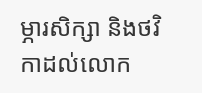ម្ភារសិក្សា និងថវិកាដល់លោក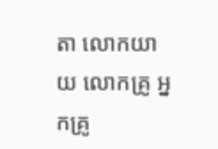តា លោកយាយ លោកគ្រូ អ្នកគ្រូ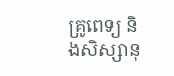គ្រូពេទ្យ និងសិស្សានុ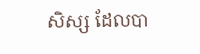សិស្ស ដែលបា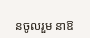នចូលរួម នាឱ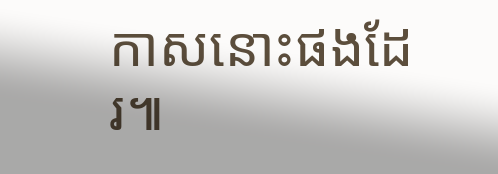កាសនោះផងដែរ៕